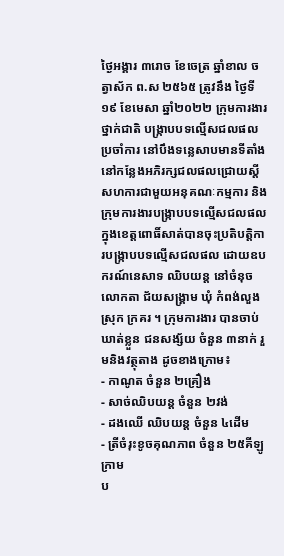ថ្ងៃអង្គារ ៣រោច ខែចេត្រ ឆ្នាំខាល ចត្វាស័ក ព.ស ២៥៦៥ ត្រូវនឹង ថ្ងៃទី១៩ ខែមេសា ឆ្នាំ២០២២ ក្រុមការងារថ្នាក់ជាតិ បង្ក្រាបបទល្មើសជលផលប្រចាំការ នៅបឹងទន្លេសាបមានទីតាំងនៅកន្លែងអភិរក្សជលផលជ្រោយស្ដី សហការជាមួយអនុគណៈកម្មការ និងក្រុមការងារបង្ក្រាបបទល្មេីសជលផលក្នុងខេត្តពោធិ៍សាត់បានចុះប្រតិបត្តិការបង្ក្រាបបទល្មើសជលផល ដោយឧបករណ៍នេសាទ ឈិបយន្ត នៅចំនុចលោកតា ជ័យសង្គ្រាម ឃុំ កំពង់លួង ស្រុក ក្រគរ ។ ក្រុមការងារ បានចាប់ ឃាត់ខ្លួន ជនសង្ស័យ ចំនួន ៣នាក់ រួមនិងវត្ថុតាង ដូចខាងក្រោម៖
- កាណូត ចំនួន ២គ្រឿង
- សាច់ឈិបយន្ត ចំនួន ២វង់
- ដងឈើ ឈិបយន្ត ចំនួន ៤ដើម
- ត្រីចំរុះខូចគុណភាព ចំនួន ២៥គីឡូក្រាម
ប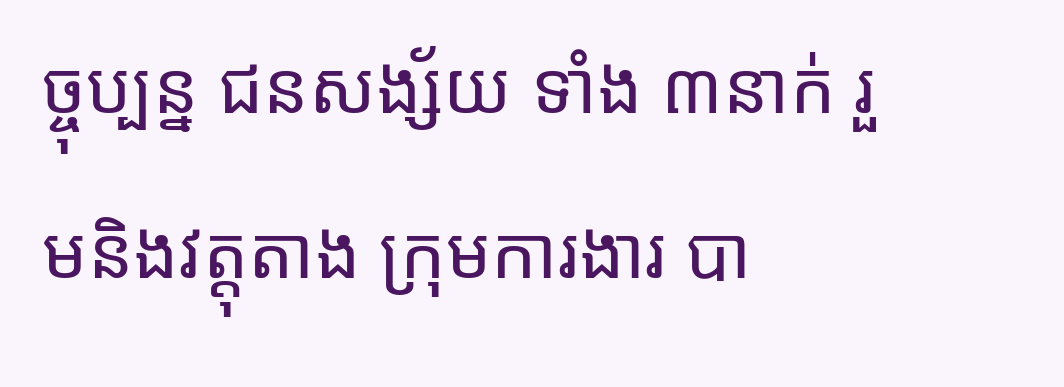ច្ចុប្បន្ន ជនសង្ស័យ ទាំង ៣នាក់ រួមនិងវត្តុតាង ក្រុមការងារ បា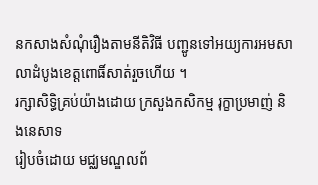នកសាងសំណុំរឿងតាមនីតិវិធី បញ្ជូនទៅអយ្យការអមសាលាដំបូងខេត្តពោធិ៍សាត់រួចហើយ ។
រក្សាសិទិ្ធគ្រប់យ៉ាងដោយ ក្រសួងកសិកម្ម រុក្ខាប្រមាញ់ និងនេសាទ
រៀបចំដោយ មជ្ឈមណ្ឌលព័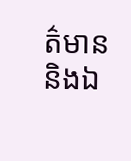ត៌មាន និងឯ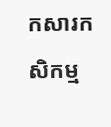កសារកសិកម្ម